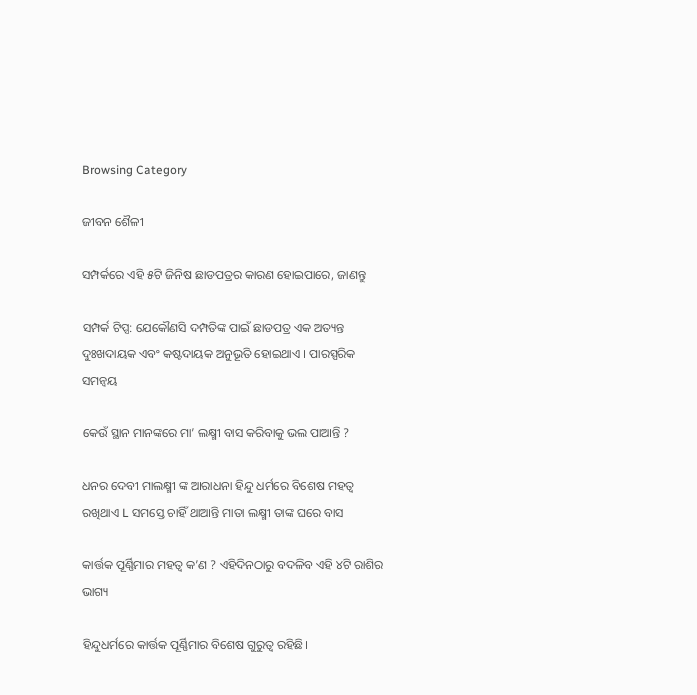Browsing Category

ଜୀବନ ଶୈଳୀ

ସମ୍ପର୍କରେ ଏହି ୫ଟି ଜିନିଷ ଛାଡପତ୍ରର କାରଣ ହୋଇପାରେ, ଜାଣନ୍ତୁ

ସମ୍ପର୍କ ଟିପ୍ସ: ଯେକୌଣସି ଦମ୍ପତିଙ୍କ ପାଇଁ ଛାଡପତ୍ର ଏକ ଅତ୍ୟନ୍ତ ଦୁଃଖଦାୟକ ଏବଂ କଷ୍ଟଦାୟକ ଅନୁଭୂତି ହୋଇଥାଏ । ପାରସ୍ପରିକ ସମନ୍ୱୟ

କେଉଁ ସ୍ଥାନ ମାନଙ୍କରେ ମା’ ଲକ୍ଷ୍ମୀ ବାସ କରିବାକୁ ଭଲ ପାଆନ୍ତି ?

ଧନର ଦେବୀ ମାଲକ୍ଷ୍ମୀ ଙ୍କ ଆରାଧନା ହିନ୍ଦୁ ଧର୍ମରେ ବିଶେଷ ମହତ୍ୱ ରଖିଥାଏ L ସମସ୍ତେ ଚାହିଁ ଥାଆନ୍ତି ମାତା ଲକ୍ଷ୍ମୀ ତାଙ୍କ ଘରେ ବାସ

କାର୍ତ୍ତକ ପୂର୍ଣ୍ଣିମାର ମହତ୍ୱ କ’ଣ ? ଏହିଦିନଠାରୁ ବଦଳିବ ଏହି ୪ଟି ରାଶିର ଭାଗ୍ୟ

ହିନ୍ଦୁଧର୍ମରେ କାର୍ତ୍ତକ ପୂର୍ଣ୍ଣିମାର ବିଶେଷ ଗୁରୁତ୍ୱ ରହିଛି।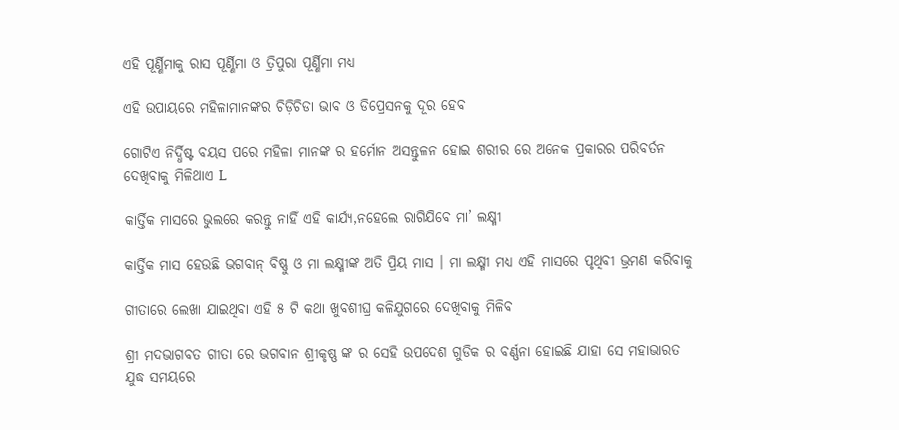ଏହି ପୂର୍ଣ୍ଣିମାକୁ ରାସ ପୂର୍ଣ୍ଣିମା ଓ ତ୍ରିପୁରା ପୂର୍ଣ୍ଣିମା ମଧ୍ୟ

ଏହି ଉପାୟରେ ମହିଳାମାନଙ୍କର ଚିଡ଼ିଚିଡା ଭାବ ଓ ଡିପ୍ରେସନକୁ ଦୂର ହେବ

ଗୋଟିଏ ନିର୍ଦ୍ଧିଷ୍ଟ ବୟସ ପରେ ମହିଳା ମାନଙ୍କ ର ହର୍ମୋନ ଅସନ୍ତୁଳନ ହୋଇ ଶରୀର ରେ ଅନେକ ପ୍ରକାରର ପରିବର୍ତନ ଦେଖିବାକୁ ମିଳିଥାଏ L

କାର୍ତ୍ତିକ ମାସରେ ଭୁଲରେ କରନ୍ତୁ ନାହିଁ ଏହି କାର୍ଯ୍ୟ,ନହେଲେ ରାଗିଯିବେ ମା’ ଲକ୍ଷ୍ମୀ

କାର୍ତ୍ତିକ ମାସ ହେଉଛି ଭଗବାନ୍ ବିଷ୍ଣୁ ଓ ମା ଲକ୍ଷ୍ମୀଙ୍କ ଅତି ପ୍ରିୟ ମାସ । ମା ଲକ୍ଷ୍ମୀ ମଧ୍ୟ ଏହି ମାସରେ ପୃଥିବୀ ଭ୍ରମଣ କରିବାକୁ

ଗୀତାରେ ଲେଖା ଯାଇଥିବା ଏହି ୫ ଟି କଥା ଖୁବଶୀଘ୍ର କଳିଯୁଗରେ ଦେଖିବାକୁ ମିଳିବ

ଶ୍ରୀ ମଦଭାଗବତ ଗୀତା ରେ ଭଗବାନ ଶ୍ରୀକୃଷ୍ଣ ଙ୍କ ର ସେହି ଉପଦେଶ ଗୁଡିକ ର ବର୍ଣ୍ଣନା ହୋଇଛି ଯାହା ସେ ମହାଭାରତ ଯୁଦ୍ଧ ସମୟରେ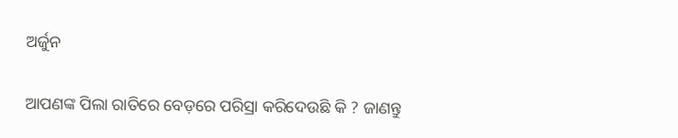ଅର୍ଜୁନ

ଆପଣଙ୍କ ପିଲା ରାତିରେ ବେଡ଼ରେ ପରିସ୍ରା କରିଦେଉଛି କି ? ଜାଣନ୍ତୁ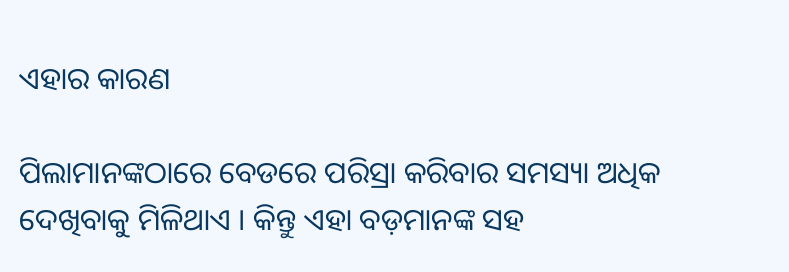ଏହାର କାରଣ

ପିଲାମାନଙ୍କଠାରେ ବେଡରେ ପରିସ୍ରା କରିବାର ସମସ୍ୟା ଅଧିକ ଦେଖିବାକୁ ମିଳିଥାଏ । କିନ୍ତୁ ଏହା ବଡ଼ମାନଙ୍କ ସହ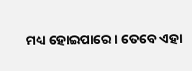ମଧ୍ୟ ହୋଇପାରେ । ତେବେ ଏହା